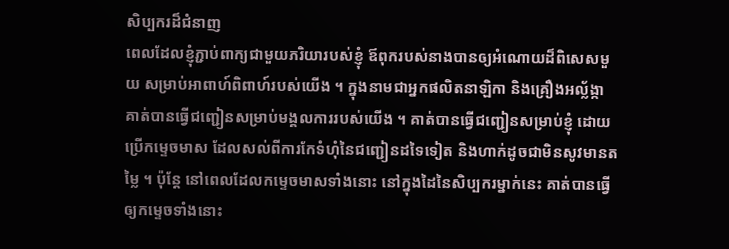សិប្បករដ៏ជំនាញ
ពេលដែលខ្ញុំភ្ជាប់ពាក្យជាមួយភរិយារបស់ខ្ញុំ ឪពុករបស់នាងបានឲ្យអំណោយដ៏ពិសេសមួយ សម្រាប់អាពាហ៍ពិពាហ៍របស់យើង ។ ក្នុងនាមជាអ្នកផលិតនាឡិកា និងគ្រឿងអល្ល័ង្កា គាត់បានធ្វើជញ្ជៀនសម្រាប់មង្គលការរបស់យើង ។ គាត់បានធ្វើជញ្ជៀនសម្រាប់ខ្ញុំ ដោយប្រើកម្ទេចមាស ដែលសល់ពីការកែទំហុំនៃជញ្ជៀនដទៃទៀត និងហាក់ដូចជាមិនសូវមានតម្លៃ ។ ប៉ុន្តែ នៅពេលដែលកម្ទេចមាសទាំងនោះ នៅក្នុងដៃនៃសិប្បករម្នាក់នេះ គាត់បានធ្វើឲ្យកម្ទេចទាំងនោះ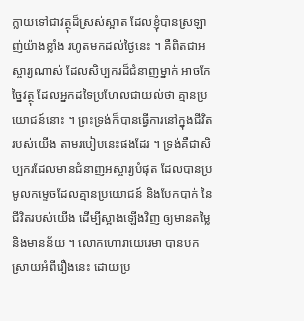ក្លាយទៅជាវត្ថុដ៏ស្រស់ស្អាត ដែលខ្ញុំបានស្រឡាញ់យ៉ាងខ្លាំង រហូតមកដល់ថ្ងៃនេះ ។ គឺពិតជាអស្ចារ្យណាស់ ដែលសិប្បករដ៏ជំនាញម្នាក់ អាចកែច្នៃវត្ថុ ដែលអ្នកដទៃប្រហែលជាយល់ថា គ្មានប្រយោជន៍នោះ ។ ព្រះទ្រង់ក៏បានធ្វើការនៅក្នុងជីវិតរបស់យើង តាមរបៀបនេះផងដែរ ។ ទ្រង់គឺជាសិប្បករដែលមានជំនាញអស្ចារ្យបំផុត ដែលបានប្រមូលកម្ទេចដែលគ្មានប្រយោជន៍ និងបែកបាក់ នៃជីវិតរបស់យើង ដើម្បីស្អាងឡើងវិញ ឲ្យមានតម្លៃ និងមានន័យ ។ លោកហោរាយេរេមា បានបកស្រាយអំពីរឿងនេះ ដោយប្រ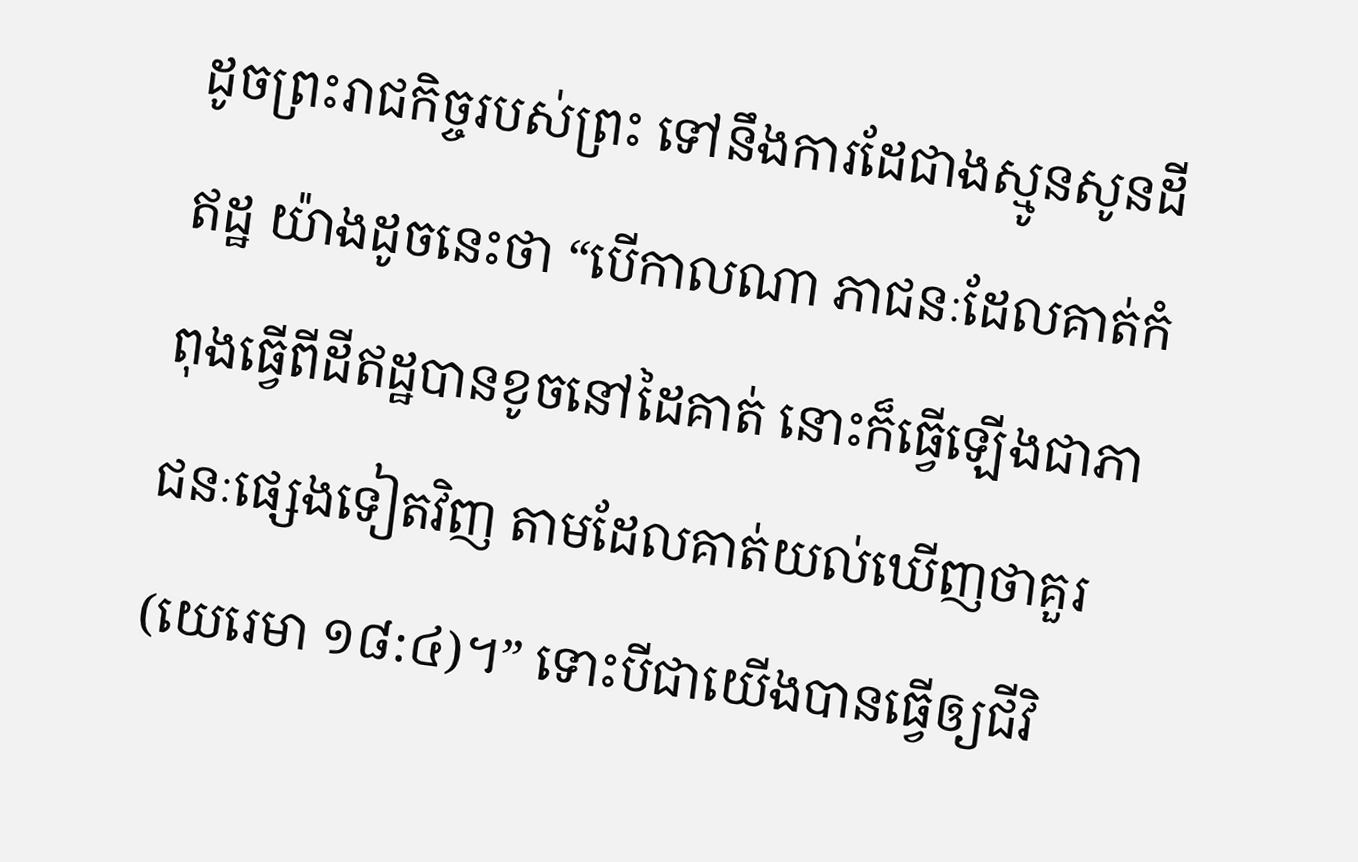ដូចព្រះរាជកិច្ចរបស់ព្រះ ទៅនឹងការដែជាងស្មូនសូនដីឥដ្ឋ យ៉ាងដូចនេះថា “បើកាលណា ភាជនៈដែលគាត់កំពុងធ្វើពីដីឥដ្ឋបានខូចនៅដៃគាត់ នោះក៏ធ្វើឡើងជាភាជនៈផ្សេងទៀតវិញ តាមដែលគាត់យល់ឃើញថាគួរ(យេរេមា ១៨:៤)។” ទោះបីជាយើងបានធ្វើឲ្យជីវិ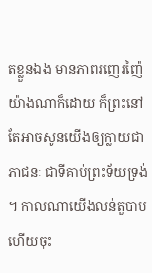តខ្លួនឯង មានភាពរញេរញ៉ៃយ៉ាងណាក៏ដោយ ក៏ព្រះនៅតែអាចសូនយើងឲ្យក្លាយជាភាជនៈ ជាទីគាប់ព្រះទ័យទ្រង់ ។ កាលណាយើងលន់តួបាប ហើយចុះ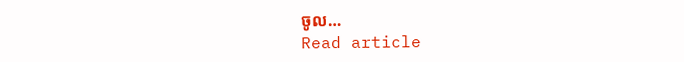ចូល…
Read article